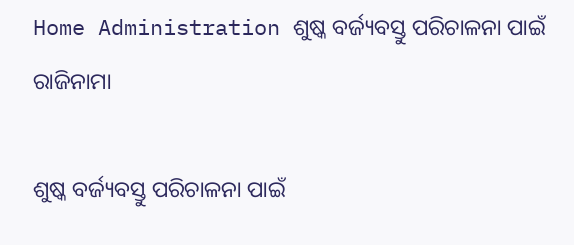Home Administration ଶୁଷ୍କ ବର୍ଜ୍ୟବସ୍ତୁ ପରିଚାଳନା ପାଇଁ ରାଜିନାମା

ଶୁଷ୍କ ବର୍ଜ୍ୟବସ୍ତୁ ପରିଚାଳନା ପାଇଁ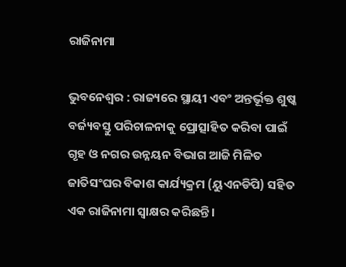ରାଜିନାମା

ଭୁବନେଶ୍ୱର : ରାଜ୍ୟରେ ସ୍ଥାୟୀ ଏବଂ ଅନ୍ତର୍ଭୂକ୍ତ ଶୁଷ୍କ ବର୍ଜ୍ୟବସ୍ତୁ ପରିଚାଳନାକୁ ପ୍ରୋତ୍ସାହିତ କରିବା ପାଇଁ ଗୃହ ଓ ନଗର ଉନ୍ନୟନ ବିଭାଗ ଆଜି ମିଳିତ ଜାତିସଂଘର ବିକାଶ କାର୍ଯ୍ୟକ୍ରମ (ୟୁଏନଡିପି) ସହିତ ଏକ ରାଜିନାମା ସ୍ୱାକ୍ଷର କରିଛନ୍ତି ।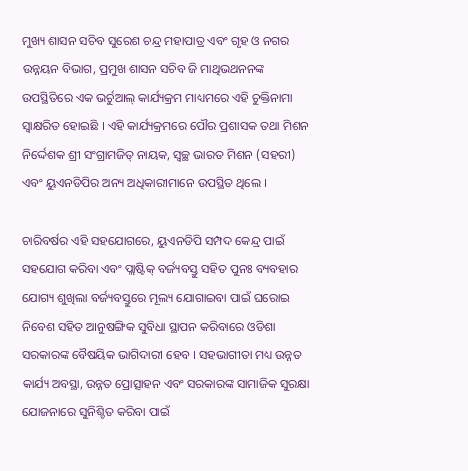ମୁଖ୍ୟ ଶାସନ ସଚିବ ସୁରେଶ ଚନ୍ଦ୍ର ମହାପାତ୍ର ଏବଂ ଗୃହ ଓ ନଗର ଉନ୍ନୟନ ବିଭାଗ, ପ୍ରମୁଖ ଶାସନ ସଚିବ ଜି ମାଥିଭଥନନଙ୍କ ଉପସ୍ଥିତିରେ ଏକ ଭର୍ଚୁଆଲ୍ କାର୍ଯ୍ୟକ୍ରମ ମାଧ୍ୟମରେ ଏହି ଚୁକ୍ତିନାମା ସ୍ୱାକ୍ଷରିତ ହୋଇଛି । ଏହି କାର୍ଯ୍ୟକ୍ରମରେ ପୌର ପ୍ରଶାସକ ତଥା ମିଶନ ନିର୍ଦ୍ଦେଶକ ଶ୍ରୀ ସଂଗ୍ରାମଜିତ୍‍ ନାୟକ, ସ୍ୱଚ୍ଛ ଭାରତ ମିଶନ (ସହରୀ) ଏବଂ ୟୁଏନଡିପିର ଅନ୍ୟ ଅଧିକାରୀମାନେ ଉପସ୍ଥିତ ଥିଲେ ।

ଚାରିବର୍ଷର ଏହି ସହଯୋଗରେ, ୟୁଏନଡିପି ସମ୍ପଦ କେନ୍ଦ୍ର ପାଇଁ ସହଯୋଗ କରିବା ଏବଂ ପ୍ଲାଷ୍ଟିକ୍ ବର୍ଜ୍ୟବସ୍ତୁ ସହିତ ପୁନଃ ବ୍ୟବହାର ଯୋଗ୍ୟ ଶୁଖିଲା ବର୍ଜ୍ୟବସ୍ତୁରେ ମୂଲ୍ୟ ଯୋଗାଇବା ପାଇଁ ଘରୋଇ ନିବେଶ ସହିତ ଆନୁଷଙ୍ଗିକ ସୁବିଧା ସ୍ଥାପନ କରିବାରେ ଓଡିଶା ସରକାରଙ୍କ ବୈଷୟିକ ଭାଗିଦାରୀ ହେବ । ସହଭାଗୀତା ମଧ୍ୟ ଉନ୍ନତ କାର୍ଯ୍ୟ ଅବସ୍ଥା, ଉନ୍ନତ ପ୍ରୋତ୍ସାହନ ଏବଂ ସରକାରଙ୍କ ସାମାଜିକ ସୁରକ୍ଷା ଯୋଜନାରେ ସୁନିଶ୍ଚିତ କରିବା ପାଇଁ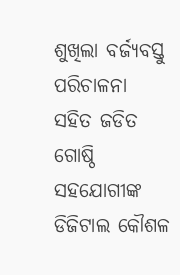ଶୁଖିଲା ବର୍ଜ୍ୟବସ୍ତୁ ପରିଚାଳନା ସହିତ ଜଡିତ ଗୋଷ୍ଠି ସହଯୋଗୀଙ୍କ ଡିଜିଟାଲ କୌଶଳ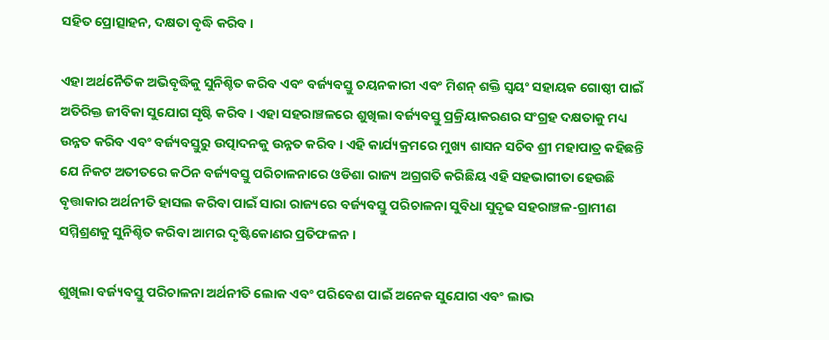ସହିତ ପ୍ରୋତ୍ସାହନ, ଦକ୍ଷତା ବୃଦ୍ଧି କରିବ ।

ଏହା ଅର୍ଥନୈତିକ ଅଭିବୃଦ୍ଧିକୁ ସୁନିଶ୍ଚିତ କରିବ ଏବଂ ବର୍ଜ୍ୟବସ୍ତୁ ଚୟନକାରୀ ଏବଂ ମିଶନ୍ ଶକ୍ତି ସ୍ୱୟଂ ସହାୟକ ଗୋଷ୍ଠୀ ପାଇଁ ଅତିରିକ୍ତ ଜୀବିକା ସୁଯୋଗ ସୃଷ୍ଟି କରିବ । ଏହା ସହରାଞ୍ଚଳରେ ଶୁଖିଲା ବର୍ଜ୍ୟବସ୍ତୁ ପ୍ରକ୍ରିୟାକରଣର ସଂଗ୍ରହ ଦକ୍ଷତାକୁ ମଧ୍ୟ ଉନ୍ନତ କରିବ ଏବଂ ବର୍ଜ୍ୟବସ୍ତୁରୁ ଉତ୍ପାଦନକୁ ଉନ୍ନତ କରିବ । ଏହି କାର୍ଯ୍ୟକ୍ରମରେ ମୁଖ୍ୟ ଶାସନ ସଚିବ ଶ୍ରୀ ମହାପାତ୍ର କହିଛନ୍ତି ଯେ ନିକଟ ଅତୀତରେ କଠିନ ବର୍ଜ୍ୟବସ୍ତୁ ପରିଚାଳନାରେ ଓଡିଶା ରାଜ୍ୟ ଅଗ୍ରଗତି କରିଛିୟ ଏହି ସହଭାଗୀତା ହେଉଛି ବୃତ୍ତାକାର ଅର୍ଥନୀତି ହାସଲ କରିବା ପାଇଁ ସାରା ରାଜ୍ୟରେ ବର୍ଜ୍ୟବସ୍ତୁ ପରିଚାଳନା ସୁବିଧା ସୁଦୃଢ ସହରାଞ୍ଚଳ-ଗ୍ରାମୀଣ ସମ୍ମିଶ୍ରଣକୁ ସୁନିଶ୍ଚିତ କରିବା ଆମର ଦୃଷ୍ଟିକୋଣର ପ୍ରତିଫଳନ ।

ଶୁଖିଲା ବର୍ଜ୍ୟବସ୍ତୁ ପରିଚାଳନା ଅର୍ଥନୀତି ଲୋକ ଏବଂ ପରିବେଶ ପାଇଁ ଅନେକ ସୁଯୋଗ ଏବଂ ଲାଭ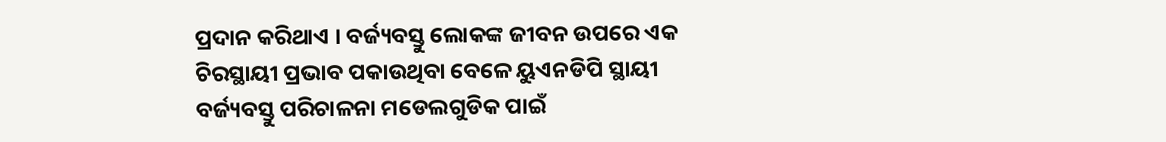ପ୍ରଦାନ କରିଥାଏ । ବର୍ଜ୍ୟବସ୍ତୁ ଲୋକଙ୍କ ଜୀବନ ଉପରେ ଏକ ଚିରସ୍ଥାୟୀ ପ୍ରଭାବ ପକାଉଥିବା ବେଳେ ୟୁଏନଡିପି ସ୍ଥାୟୀ ବର୍ଜ୍ୟବସ୍ତୁ ପରିଚାଳନା ମଡେଲଗୁଡିକ ପାଇଁ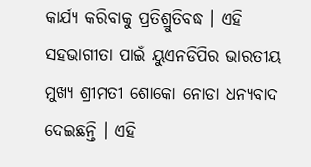କାର୍ଯ୍ୟ କରିବାକୁ ପ୍ରତିଶ୍ରୁତିବଦ୍ଧ । ଏହି ସହଭାଗୀତା ପାଇଁ ୟୁଏନଡିପିର ଭାରତୀୟ ମୁଖ୍ୟ ଶ୍ରୀମତୀ ଶୋକୋ ନୋଡା ଧନ୍ୟବାଦ ଦେଇଛନ୍ତି । ଏହି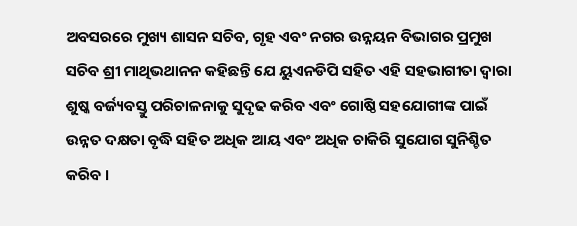ଅବସରରେ ମୁଖ୍ୟ ଶାସନ ସଚିବ, ଗୃହ ଏବଂ ନଗର ଉନ୍ନୟନ ବିଭାଗର ପ୍ରମୁଖ ସଚିବ ଶ୍ରୀ ମାଥିଭଥାନନ କହିଛନ୍ତି ଯେ ୟୁଏନଡିପି ସହିତ ଏହି ସହଭାଗୀତା ଦ୍ୱାରା ଶୁଷ୍କ ବର୍ଜ୍ୟବସ୍ତୁ ପରିଚାଳନାକୁ ସୁଦୃଢ କରିବ ଏବଂ ଗୋଷ୍ଠି ସହଯୋଗୀଙ୍କ ପାଇଁ ଉନ୍ନତ ଦକ୍ଷତା ବୃଦ୍ଧି ସହିତ ଅଧିକ ଆୟ ଏବଂ ଅଧିକ ଚାକିରି ସୁଯୋଗ ସୁନିଶ୍ଚିତ କରିବ ।